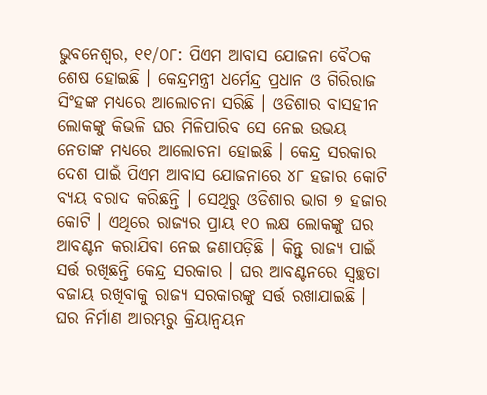ଭୁବନେଶ୍ୱର, ୧୧/୦୮: ପିଏମ ଆବାସ ଯୋଜନା ବୈଠକ ଶେଷ ହୋଇଛି । କେନ୍ଦ୍ରମନ୍ତ୍ରୀ ଧର୍ମେନ୍ଦ୍ର ପ୍ରଧାନ ଓ ଗିରିରାଜ ସିଂହଙ୍କ ମଧ୍ୟରେ ଆଲୋଚନା ସରିଛି । ଓଡିଶାର ବାସହୀନ ଲୋକଙ୍କୁ କିଭଳି ଘର ମିଳିପାରିବ ସେ ନେଇ ଉଭୟ ନେତାଙ୍କ ମଧ୍ୟରେ ଆଲୋଚନା ହୋଇଛି । କେନ୍ଦ୍ର ସରକାର ଦେଶ ପାଇଁ ପିଏମ ଆବାସ ଯୋଜନାରେ ୪୮ ହଜାର କୋଟି ବ୍ୟୟ ବରାଦ କରିଛନ୍ତି । ସେଥିରୁ ଓଡିଶାର ଭାଗ ୭ ହଜାର କୋଟି । ଏଥିରେ ରାଜ୍ୟର ପ୍ରାୟ ୧୦ ଲକ୍ଷ ଲୋକଙ୍କୁ ଘର ଆବଣ୍ଟନ କରାଯିବା ନେଇ ଜଣାପଡ଼ିଛି । କିନ୍ତୁ ରାଜ୍ୟ ପାଇଁ ସର୍ତ୍ତ ରଖିଛନ୍ତି କେନ୍ଦ୍ର ସରକାର । ଘର ଆବଣ୍ଟନରେ ସ୍ବଚ୍ଛତା ବଜାୟ ରଖିବାକୁ ରାଜ୍ୟ ସରକାରଙ୍କୁ ସର୍ତ୍ତ ରଖାଯାଇଛି । ଘର ନିର୍ମାଣ ଆରମ୍ଭରୁ କ୍ରିୟାନ୍ବୟନ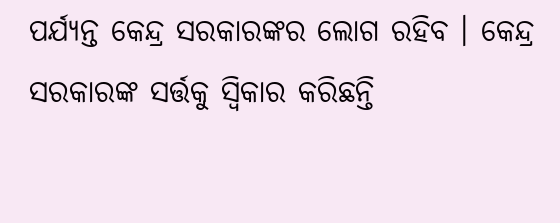ପର୍ଯ୍ୟନ୍ତ କେନ୍ଦ୍ର ସରକାରଙ୍କର ଲୋଗ ରହିବ । କେନ୍ଦ୍ର ସରକାରଙ୍କ ସର୍ତ୍ତକୁ ସ୍ବିକାର କରିଛନ୍ତି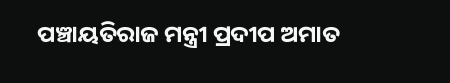ପଞ୍ଚାୟତିରାଜ ମନ୍ତ୍ରୀ ପ୍ରଦୀପ ଅମାତ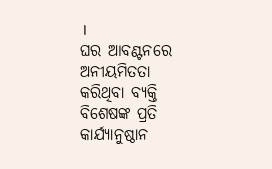।
ଘର ଆବଣ୍ଟନରେ ଅନୀୟମିତତା କରିଥିବା ବ୍ୟକ୍ତି ବିଶେଷଙ୍କ ପ୍ରତି କାର୍ଯ୍ୟାନୁଷ୍ଠାନ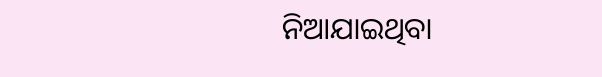ନିଆଯାଇଥିବା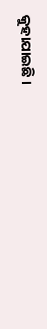କୁହାଯାଇଛି ।